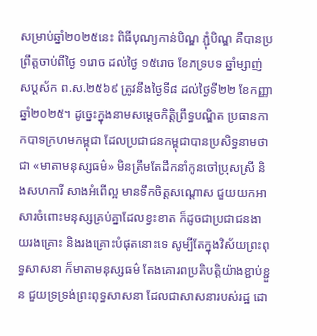សម្រាប់ឆ្នាំ២០២៥នេះ ពិធីបុណ្យកាន់បិណ្ឌ ភ្ជុំបិណ្ឌ គឺបានប្រព្រឹត្តចាប់ពីថ្ងៃ ១រោច ដល់ថ្ងៃ ១៥រោច ខែភទ្របទ ឆ្នាំម្សាញ់ សប្ដស័ក ព.ស.២៥៦៩ ត្រូវនឹងថ្ងៃទី៨ ដល់ថ្ងៃទី២២ ខែកញ្ញា ឆ្នាំ២០២៥។ ដូច្នេះក្នុងនាមសម្ដេចកិត្ដិព្រឹទ្ធបណ្ឌិត ប្រធានកាកបាទក្រហមកម្ពុជា ដែលប្រជាជនកម្ពុជាបានប្រសិទ្ធនាមថាជា «មាតាមនុស្សធម៌» មិនត្រឹមតែដឹកនាំកូនចៅប្រុសស្រី និងសហការី សាងអំពើល្អ មានទឹកចិត្ដសណ្ដោស ជួយយកអាសារចំពោះមនុស្សគ្រប់គ្នាដែលខ្វះខាត ក៏ដូចជាប្រជាជនងាយរងគ្រោះ និងរងគ្រោះបំផុតនោះទេ សូម្បីតែក្នុងវិស័យព្រះពុទ្ធសាសនា ក៏មាតាមនុស្សធម៌ តែងគោរពប្រតិបត្ដិយ៉ាងខ្ជាប់ខ្ជួន ជួយទ្រទ្រង់ព្រះពុទ្ធសាសនា ដែលជាសាសនារបស់រដ្ឋ ដោ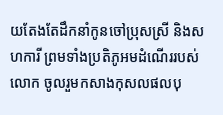យតែងតែដឹកនាំកូនចៅប្រុសស្រី និងសហការី ព្រមទាំងប្រតិភូអមដំណើររបស់លោក ចូលរួមកសាងកុសលផលបុ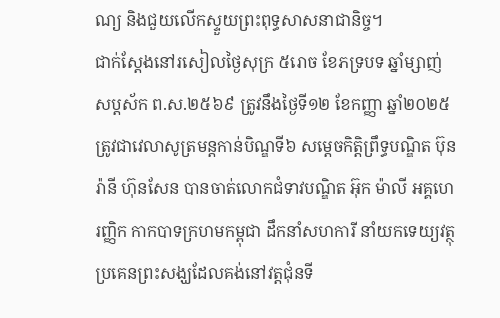ណ្យ និងជួយលើកស្ទួយព្រះពុទ្ធសាសនាជានិច្ច។
ជាក់ស្ដែងនៅរសៀលថ្ងៃសុក្រ ៥រោច ខែភទ្របទ ឆ្នាំម្សាញ់ សប្តស័ក ព.ស.២៥៦៩ ត្រូវនឹងថ្ងៃទី១២ ខែកញ្ញា ឆ្នាំ២០២៥ ត្រូវជាវេលាសូត្រមន្ដកាន់បិណ្ឌទី៦ សម្តេចកិត្តិព្រឹទ្ធបណ្ឌិត ប៊ុន រ៉ានី ហ៊ុនសែន បានចាត់លោកជំទាវបណ្ឌិត អ៊ុក ម៉ាលី អគ្គហេរញ្ញិក កាកបាទក្រហមកម្ពុជា ដឹកនាំសហការី នាំយកទេយ្យវត្ថុ ប្រគេនព្រះសង្ឃដែលគង់នៅវត្ដជុំនទី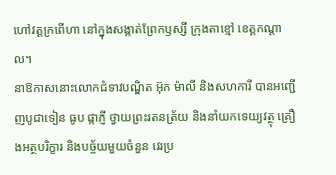ហៅវត្ដក្រពើហា នៅក្នុងសង្កាត់ព្រែកឫស្សី ក្រុងតាខ្មៅ ខេត្តកណ្តាល។
នាឱកាសនោះលោកជំទាវបណ្ឌិត អ៊ុក ម៉ាលី និងសហការី បានអញ្ជើញបូជាទៀន ធូប ផ្កាភ្ញី ថ្វាយព្រះរតនត្រ័យ និងនាំយកទេយ្យវត្ថុ គ្រឿងអត្ថបរិក្ខារ និងបច្ច័យមួយចំនួន វេរប្រ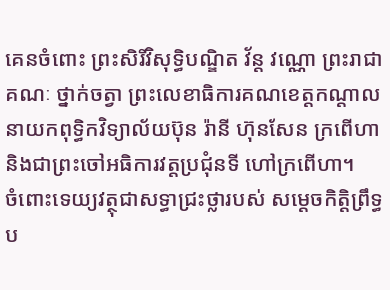គេនចំពោះ ព្រះសិរីវិសុទ្ធិបណ្ឌិត វ័ន្ត វណ្ណោ ព្រះរាជាគណៈ ថ្នាក់ចត្វា ព្រះលេខាធិការគណខេត្តកណ្តាល នាយកពុទ្ធិកវិទ្យាល័យប៊ុន រ៉ានី ហ៊ុនសែន ក្រពើហា និងជាព្រះចៅអធិការវត្តប្រជុំនទី ហៅក្រពើហា។
ចំពោះទេយ្យវត្ថុជាសទ្ធាជ្រះថ្លារបស់ សម្តេចកិត្តិព្រឹទ្ធប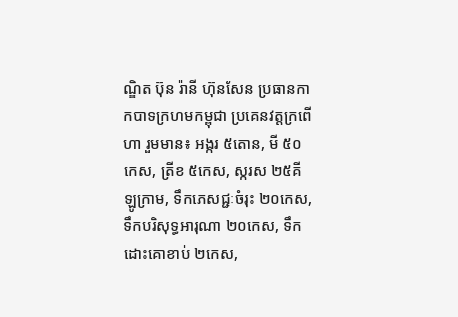ណ្ឌិត ប៊ុន រ៉ានី ហ៊ុនសែន ប្រធានកាកបាទក្រហមកម្ពុជា ប្រគេនវត្តក្រពើហា រួមមាន៖ អង្ករ ៥តោន, មី ៥០កេស, ត្រីខ ៥កេស, ស្ករស ២៥គីឡូក្រាម, ទឹកភេសជ្ជៈចំរុះ ២០កេស, ទឹកបរិសុទ្ធអារុណា ២០កេស, ទឹកដោះគោខាប់ ២កេស,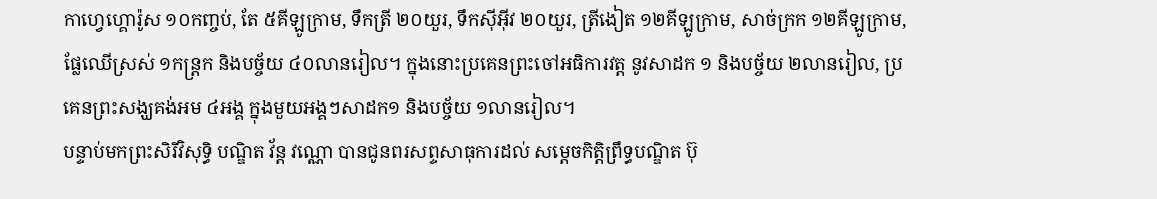កាហ្វេហ្គោរ៉ូស ១០កញ្ចប់, តែ ៥គីឡូក្រាម, ទឹកត្រី ២០យួរ, ទឹកស៊ីអ៊ីវ ២០យួរ, ត្រីងៀត ១២គីឡូក្រាម, សាច់ក្រក ១២គីឡូក្រាម, ផ្លែឈើស្រស់ ១កន្ត្រក និងបច្ច័យ ៤០លានរៀល។ ក្នុងនោះប្រគេនព្រះចៅអធិការវត្ត នូវសាដក ១ និងបច្ច័យ ២លានរៀល, ប្រគេនព្រះសង្ឃគង់អម ៤អង្គ ក្នុងមួយអង្គៗសាដក១ និងបច្ច័យ ១លានរៀល។
បន្ទាប់មកព្រះសិរីវិសុទ្ធិ បណ្ឌិត វ័ន្ត វណ្ណោ បានជូនពរសព្ទសាធុការដល់ សម្តេចកិត្តិព្រឹទ្ធបណ្ឌិត ប៊ុ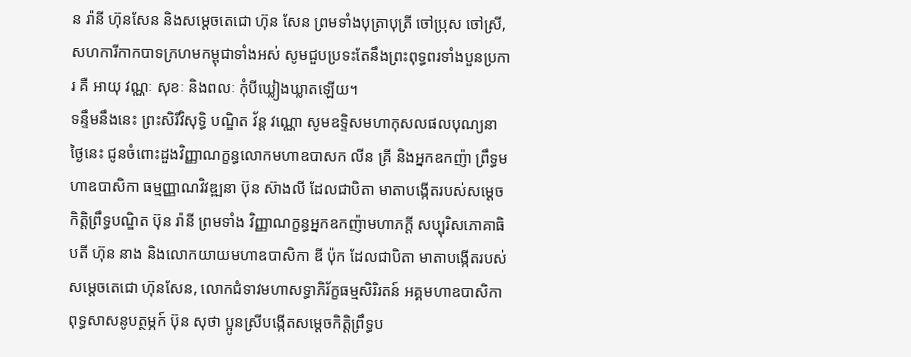ន រ៉ានី ហ៊ុនសែន និងសម្តេចតេជោ ហ៊ុន សែន ព្រមទាំងបុត្រាបុត្រី ចៅប្រុស ចៅស្រី, សហការីកាកបាទក្រហមកម្ពុជាទាំងអស់ សូមជួបប្រទះតែនឹងព្រះពុទ្ធពរទាំងបួនប្រការ គឺ អាយុ វណ្ណៈ សុខៈ និងពលៈ កុំបីឃ្លៀងឃ្លាតឡើយ។
ទន្ទឹមនឹងនេះ ព្រះសិរីវិសុទ្ធិ បណ្ឌិត វ័ន្ត វណ្ណោ សូមឧទ្ទិសមហាកុសលផលបុណ្យនាថ្ងៃនេះ ជូនចំពោះដួងវិញ្ញាណក្ខន្ធលោកមហាឧបាសក លីន គ្រី និងអ្នកឧកញ៉ា ព្រឹទ្ធមហាឧបាសិកា ធម្មញ្ញាណវិវឌ្ឍនា ប៊ុន ស៊ាងលី ដែលជាបិតា មាតាបង្កើតរបស់សម្ដេចកិត្តិព្រឹទ្ធបណ្ឌិត ប៊ុន រ៉ានី ព្រមទាំង វិញ្ញាណក្ខន្ធអ្នកឧកញ៉ាមហាភក្តី សប្បុរិសភោគាធិបតី ហ៊ុន នាង និងលោកយាយមហាឧបាសិកា ឌី ប៉ុក ដែលជាបិតា មាតាបង្កើតរបស់សម្តេចតេជោ ហ៊ុនសែន, លោកជំទាវមហាសទ្ធាភិរ័ក្ខធម្មសិរិរតន៍ អគ្គមហាឧបាសិកាពុទ្ធសាសនូបត្ថម្ភក៍ ប៊ុន សុថា ប្អូនស្រីបង្កើតសម្ដេចកិត្ដិព្រឹទ្ធប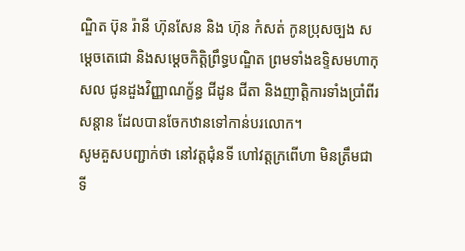ណ្ឌិត ប៊ុន រ៉ានី ហ៊ុនសែន និង ហ៊ុន កំសត់ កូនប្រុសច្បង សម្ដេចតេជោ និងសម្ដេចកិត្ដិព្រឹទ្ធបណ្ឌិត ព្រមទាំងឧទិ្ទសមហាកុសល ជូនដួងវិញ្ញាណក្ខ័ន្ធ ជីដូន ជីតា និងញាត្ដិការទាំងប្រាំពីរសន្ដាន ដែលបានចែកឋានទៅកាន់បរលោក។
សូមគួសបញ្ជាក់ថា នៅវត្ដជុំនទី ហៅវត្ដក្រពើហា មិនត្រឹមជាទី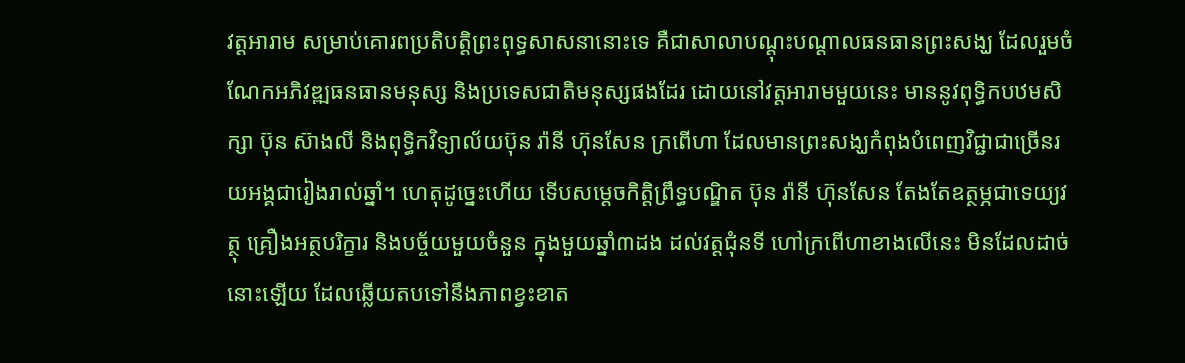វត្ដអារាម សម្រាប់គោរពប្រតិបត្ដិព្រះពុទ្ធសាសនានោះទេ គឺជាសាលាបណ្ដុះបណ្ដាលធនធានព្រះសង្ឃ ដែលរួមចំណែកអភិវឌ្ឍធនធានមនុស្ស និងប្រទេសជាតិមនុស្សផងដែរ ដោយនៅវត្ដអារាមមួយនេះ មាននូវពុទ្ធិកបឋមសិក្សា ប៊ុន ស៊ាងលី និងពុទ្ធិកវិទ្យាល័យប៊ុន រ៉ានី ហ៊ុនសែន ក្រពើហា ដែលមានព្រះសង្ឃកំពុងបំពេញវិជ្ជាជាច្រើនរយអង្គជារៀងរាល់ឆ្នាំ។ ហេតុដូច្នេះហើយ ទើបសម្ដេចកិត្ដិព្រឹទ្ធបណ្ឌិត ប៊ុន រ៉ានី ហ៊ុនសែន តែងតែឧត្ថម្ភជាទេយ្យវត្ថុ គ្រឿងអត្ថបរិក្ខារ និងបច្ច័យមួយចំនួន ក្នុងមួយឆ្នាំ៣ដង ដល់វត្ដជុំនទី ហៅក្រពើហាខាងលើនេះ មិនដែលដាច់នោះឡើយ ដែលឆ្លើយតបទៅនឹងភាពខ្វះខាត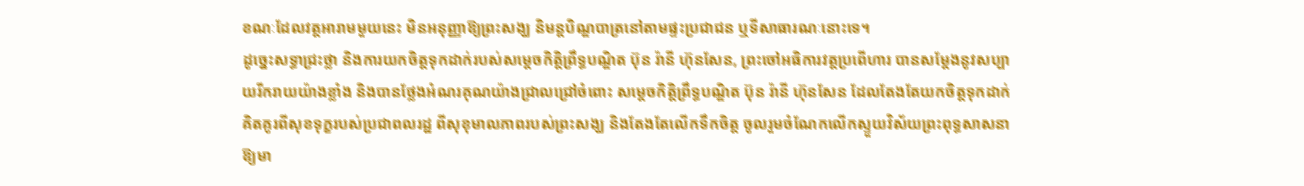ខណៈដែលវត្ដអារាមមួយនេះ មិនអនុញ្ញាឱ្យព្រះសង្ឃ និមន្ដបិណ្ឌបាត្រនៅតាមផ្ទះប្រជាជន ឬទីសាធារណៈនោះទេ។
ដូច្នេះសទ្ធាជ្រះថ្លា និងការយកចិត្ដទុកដាក់របស់សម្ដេចកិត្ដិព្រឹទ្ធបណ្ឌិត ប៊ុន រ៉ានី ហ៊ុនសែន, ព្រះចៅអធិការវត្ដប្រពើហារ បានសម្ដែងនូវសប្បាយរីករាយយ៉ាងខ្លាំង និងបានថ្លែងអំណរគុណយ៉ាងជ្រាលជ្រៅចំពោះ សម្តេចកិត្តិព្រឹទ្ធបណ្ឌិត ប៊ុន រ៉ានី ហ៊ុនសែន ដែលតែងតែយកចិត្តទុកដាក់ គិតគូរពីសុខទុក្ខរបស់ប្រជាពលរដ្ឋ ពីសុខុមាលភាពរបស់ព្រះសង្ឃ និងតែងតែលើកទឹកចិត្ត ចូលរួមចំណែកលើកស្ទួយវិស័យព្រះពុទ្ធសាសនាឱ្យមា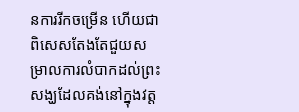នការរីកចម្រើន ហើយជាពិសេសតែងតែជួយសម្រាលការលំបាកដល់ព្រះសង្ឃដែលគង់នៅក្នុងវត្ត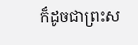ក៏ដូចជាព្រះស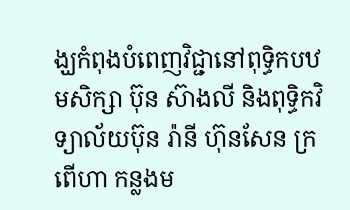ង្ឃកំពុងបំពេញវិជ្ជានៅពុទ្ធិកបឋមសិក្សា ប៊ុន ស៊ាងលី និងពុទ្ធិកវិទ្យាល័យប៊ុន រ៉ានី ហ៊ុនសែន ក្រពើហា កន្លងម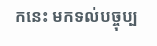កនេះ មកទល់បច្ចុប្ប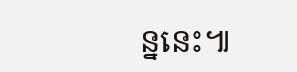ន្ននេះ៕